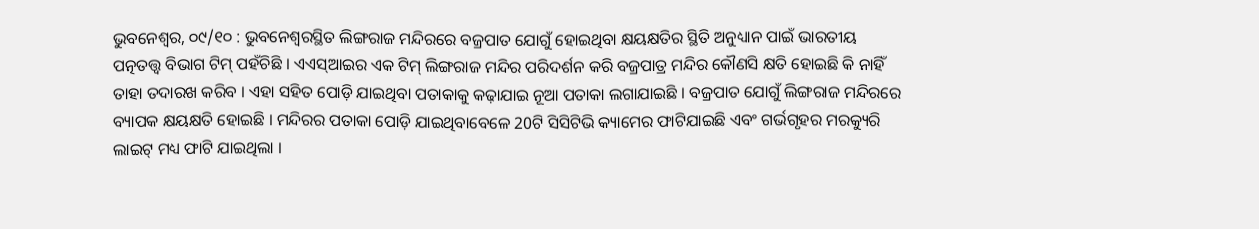ଭୁବନେଶ୍ୱର, ୦୯/୧୦ : ଭୁବନେଶ୍ୱରସ୍ଥିତ ଲିଙ୍ଗରାଜ ମନ୍ଦିରରେ ବଜ୍ରପାତ ଯୋଗୁଁ ହୋଇଥିବା କ୍ଷୟକ୍ଷତିର ସ୍ଥିତି ଅନୁଧ୍ୟାନ ପାଇଁ ଭାରତୀୟ ପତ୍ନତତ୍ତ୍ୱ ବିଭାଗ ଟିମ୍ ପହଁଚିଛି । ଏଏସ୍ଆଇର ଏକ ଟିମ୍ ଲିଙ୍ଗରାଜ ମନ୍ଦିର ପରିଦର୍ଶନ କରି ବଜ୍ରପାତ୍ର ମନ୍ଦିର କୌଣସି କ୍ଷତି ହୋଇଛି କି ନାହିଁ ତାହା ତଦାରଖ କରିବ । ଏହା ସହିତ ପୋଡ଼ି ଯାଇଥିବା ପତାକାକୁ କଢ଼ାଯାଇ ନୂଆ ପତାକା ଲଗାଯାଇଛି । ବଜ୍ରପାତ ଯୋଗୁଁ ଲିଙ୍ଗରାଜ ମନ୍ଦିରରେ ବ୍ୟାପକ କ୍ଷୟକ୍ଷତି ହୋଇଛି । ମନ୍ଦିରର ପତାକା ପୋଡ଼ି ଯାଇଥିବାବେଳେ 20ଟି ସିସିଟିଭି କ୍ୟାମେର ଫାଟିଯାଇଛି ଏବଂ ଗର୍ଭଗୃହର ମରକ୍ୟୁରି ଲାଇଟ୍ ମଧ୍ୟ ଫାଟି ଯାଇଥିଲା ।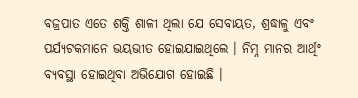ବଜ୍ରପାତ ଏତେ ଶକ୍ତି ଶାଳୀ ଥିଲା ଯେ ସେବାୟତ, ଶ୍ରଦ୍ଧାଳୁ ଏବଂ ପର୍ଯ୍ୟଟକମାନେ ଭୟଭୀତ ହୋଇଯାଇଥିଲେ । ନିମ୍ନ ମାନର ଆର୍ଥିଂ ବ୍ୟବସ୍ଥା ହୋଇଥିବା ଅଭିଯୋଗ ହୋଇଛି ।